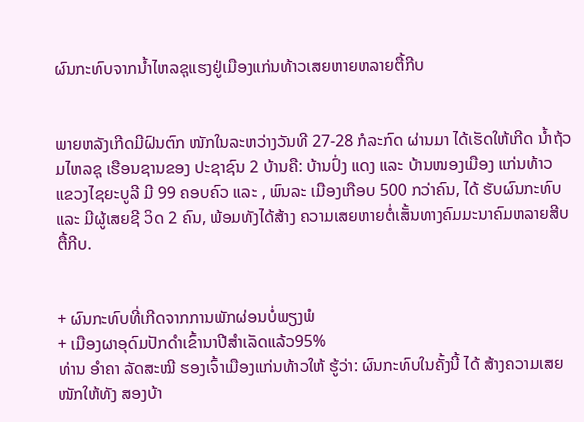ຜົນກະທົບຈາກນ້ຳໄຫລຊຸແຮງຢູ່ເມືອງແກ່ນທ້າວເສຍຫາຍຫລາຍຕື້ກີບ


ພາຍຫລັງເກີດມີຝົນຕົກ ໜັກໃນລະຫວ່າງວັນທີ 27-28 ກໍລະກົດ ຜ່ານມາ ໄດ້ເຮັດໃຫ້ເກີດ ນ້ຳຖ້ວມໄຫລຊຸ ເຮືອນຊານຂອງ ປະຊາຊົນ 2 ບ້ານຄື: ບ້ານປົ່ງ ແດງ ແລະ ບ້ານໜອງເມືອງ ແກ່ນທ້າວ ແຂວງໄຊຍະບູລີ ມີ 99 ຄອບຄົວ ແລະ , ພົນລະ ເມືອງເກືອບ 500 ກວ່າຄົນ, ໄດ້ ຮັບຜົນກະທົບ ແລະ ມີຜູ້ເສຍຊີ ວິດ 2 ຄົນ, ພ້ອມທັງໄດ້ສ້າງ ຄວາມເສຍຫາຍຕໍ່ເສັ້ນທາງຄົມມະນາຄົມຫລາຍສີບຕື້ກີບ.


+ ຜົນກະທົບທີ່ເກີດຈາກການພັກຜ່ອນບໍ່ພຽງພໍ
+ ເມືອງຜາອຸດົມປັກດຳເຂົ້ານາປີສຳເລັດແລ້ວ95%
ທ່ານ ອຳຄາ ລັດສະໝີ ຮອງເຈົ້າເມືອງແກ່ນທ້າວໃຫ້ ຮູ້ວ່າ: ຜົນກະທົບໃນຄັ້ງນີ້ ໄດ້ ສ້າງຄວາມເສຍໜັກໃຫ້ທັງ ສອງບ້າ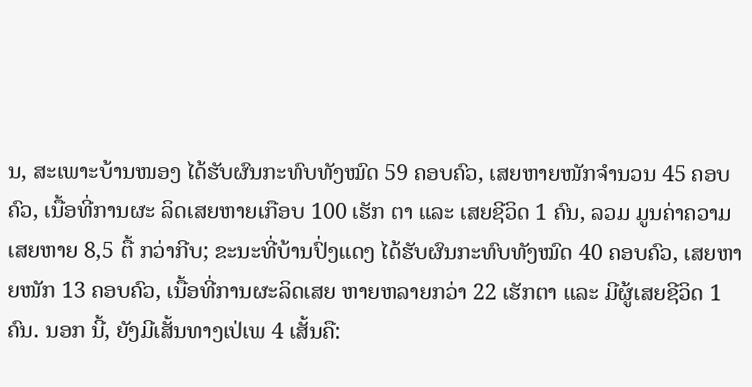ນ, ສະເພາະບ້ານໜອງ ໄດ້ຮັບຜົນກະທົບທັງໝົດ 59 ຄອບຄົວ, ເສຍຫາຍໜັກຈຳນວນ 45 ຄອບຄົວ, ເນື້ອທີ່ການຜະ ລິດເສຍຫາຍເກືອບ 100 ເຮັກ ຕາ ແລະ ເສຍຊີວິດ 1 ຄົນ, ລວມ ມູນຄ່າຄວາມເສຍຫາຍ 8,5 ຕື້ ກວ່າກີບ; ຂະນະທີ່ບ້ານປົ່ງແດງ ໄດ້ຮັບຜົນກະທົບທັງໝົດ 40 ຄອບຄົວ, ເສຍຫາຍໜັກ 13 ຄອບຄົວ, ເນື້ອທີ່ການຜະລິດເສຍ ຫາຍຫລາຍກວ່າ 22 ເຮັກຕາ ແລະ ມີຜູ້ເສຍຊີວິດ 1 ຄົນ. ນອກ ນີ້, ຍັງມີເສັ້ນທາງເປ່ເພ 4 ເສັ້ນຄື: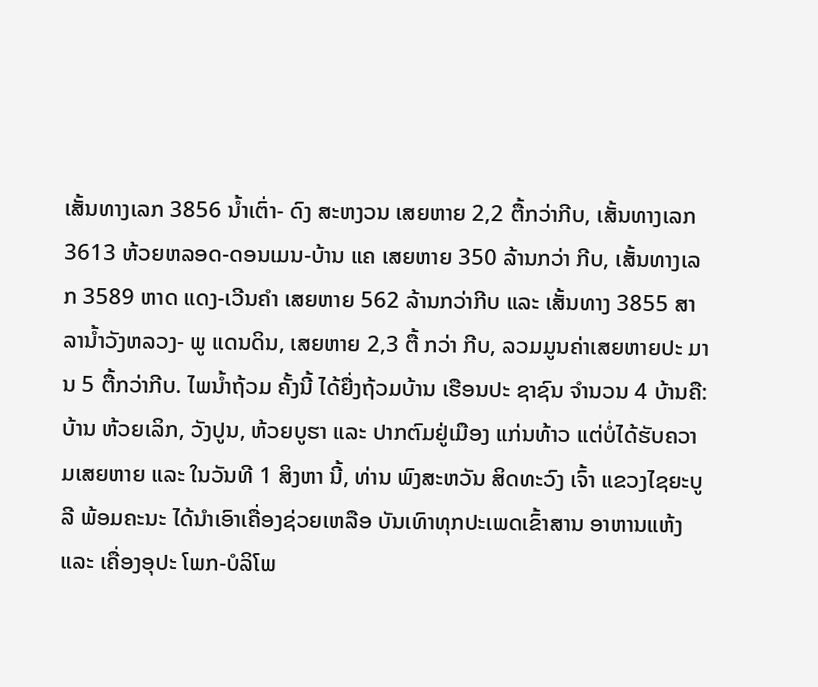ເສັ້ນທາງເລກ 3856 ນ້ຳເຕົ່າ- ດົງ ສະຫງວນ ເສຍຫາຍ 2,2 ຕື້ກວ່າກີບ, ເສັ້ນທາງເລກ 3613 ຫ້ວຍຫລອດ-ດອນເມນ-ບ້ານ ແຄ ເສຍຫາຍ 350 ລ້ານກວ່າ ກີບ, ເສັ້ນທາງເລກ 3589 ຫາດ ແດງ-ເວີນຄຳ ເສຍຫາຍ 562 ລ້ານກວ່າກີບ ແລະ ເສັ້ນທາງ 3855 ສາລານ້ຳວັງຫລວງ- ພູ ແດນດິນ, ເສຍຫາຍ 2,3 ຕື້ ກວ່າ ກີບ, ລວມມູນຄ່າເສຍຫາຍປະ ມານ 5 ຕື້ກວ່າກີບ. ໄພນ້ຳຖ້ວມ ຄັ້ງນີ້ ໄດ້ຍື່ງຖ້ວມບ້ານ ເຮືອນປະ ຊາຊົນ ຈຳນວນ 4 ບ້ານຄື: ບ້ານ ຫ້ວຍເລິກ, ວັງປູນ, ຫ້ວຍບູຮາ ແລະ ປາກຕົມຢູ່ເມືອງ ແກ່ນທ້າວ ແຕ່ບໍ່ໄດ້ຮັບຄວາມເສຍຫາຍ ແລະ ໃນວັນທີ 1 ສິງຫາ ນີ້, ທ່ານ ພົງສະຫວັນ ສິດທະວົງ ເຈົ້າ ແຂວງໄຊຍະບູລີ ພ້ອມຄະນະ ໄດ້ນຳເອົາເຄື່ອງຊ່ວຍເຫລືອ ບັນເທົາທຸກປະເພດເຂົ້າສານ ອາຫານແຫ້ງ ແລະ ເຄື່ອງອຸປະ ໂພກ-ບໍລິໂພ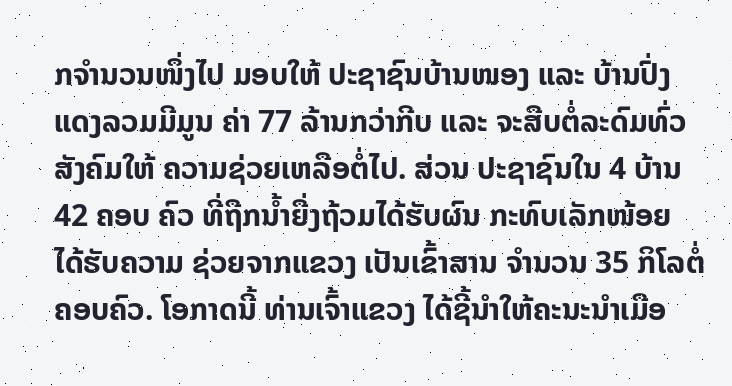ກຈຳນວນໜຶ່ງໄປ ມອບໃຫ້ ປະຊາຊົນບ້ານໜອງ ແລະ ບ້ານປົ່ງແດງລວມມີມູນ ຄ່າ 77 ລ້ານກວ່າກີບ ແລະ ຈະສືບຕໍ່ລະດົມທົ່ວສັງຄົມໃຫ້ ຄວາມຊ່ວຍເຫລືອຕໍ່ໄປ. ສ່ວນ ປະຊາຊົນໃນ 4 ບ້ານ 42 ຄອບ ຄົວ ທີ່ຖືກນ້ຳຍື່ງຖ້ວມໄດ້ຮັບຜົນ ກະທົບເລັກໜ້ອຍ ໄດ້ຮັບຄວາມ ຊ່ວຍຈາກແຂວງ ເປັນເຂົ້າສານ ຈຳນວນ 35 ກິໂລຕໍ່ຄອບຄົວ. ໂອກາດນີ້ ທ່ານເຈົ້າແຂວງ ໄດ້ຊີ້ນຳໃຫ້ຄະນະນຳເມືອ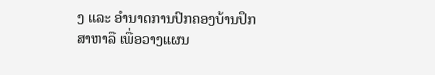ງ ແລະ ອຳນາດການປົກຄອງບ້ານປຶກສາຫາລື ເພື່ອວາງແຜນ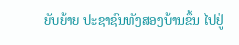ຍັບຍ້າຍ ປະຊາຊົນທັງສອງບ້ານຂຶ້ນ ໄປຢູ່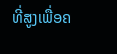ທີ່ສູງເພື່ອຄ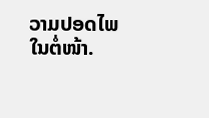ວາມປອດໄພ ໃນຕໍ່ໜ້າ.